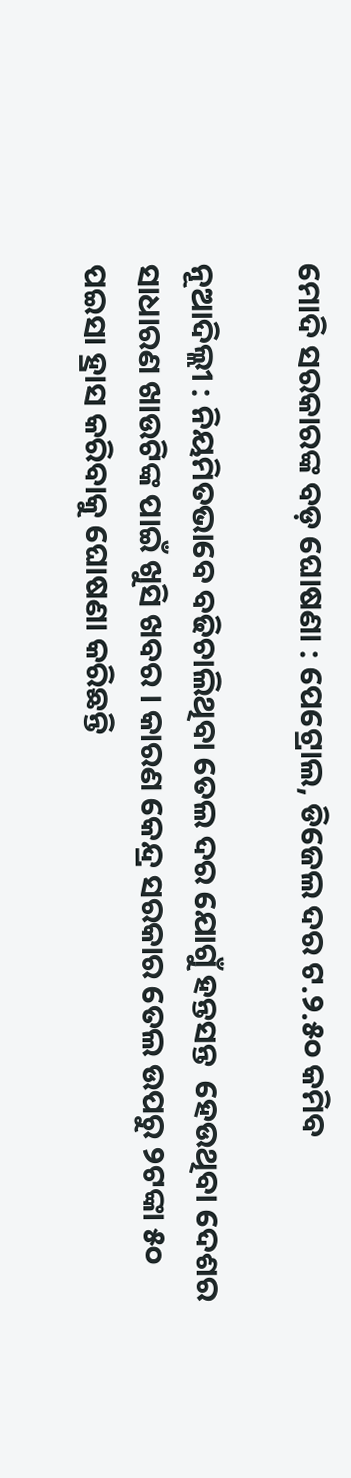ମୋଦି ସରକାରଙ୍କ ବଡ଼ ଘୋଷଣା : ପେଟ୍ରୋଲ, ଡିଜେଲ ଦର ଟ.୨.୫୦ କମିବ

ନୂଆଦିଲ୍ଲୀ : ନିୟମିତଭାବେ ବଢିଚାଲିଥିବା ତେଲ ଦର ଯୋଗୁଁ ହନ୍ତସନ୍ତ  ହେଉଥିବା ଦେଶର ସାଧାରଣ ଖାଉଟିଙ୍କ ପାଇଁ ଖୁସି ଖବର । କାରଣ କେନ୍ଦ୍ର ସରକାର ତେଲ ଉପରୁ ୨ଟଙ୍କା ୫୦ ପଇସା ହ୍ରାସ କରିବାକୁ ଘୋଷଣା କରିଛନ୍ତି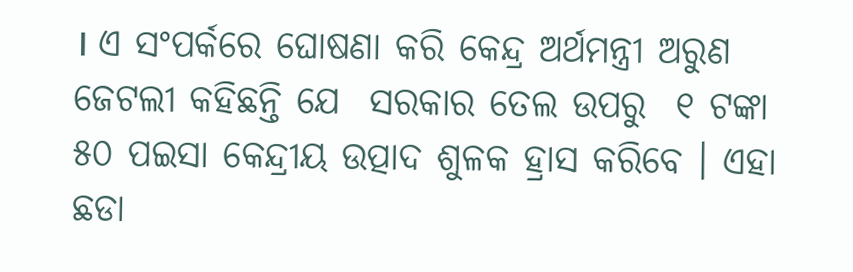। ଏ ସଂପର୍କରେ ଘୋଷଣା କରି କେନ୍ଦ୍ର ଅର୍ଥମନ୍ତ୍ରୀ ଅରୁଣ ଜେଟଲୀ କହିଛନ୍ତି ଯେ  ସରକାର ତେଲ ଉପରୁ  ୧ ଟଙ୍କା ୫୦ ପଇସା କେନ୍ଦ୍ରୀୟ ଉତ୍ପାଦ ଶୁଳକ ହ୍ରାସ କରିବେ । ଏହା ଛଡା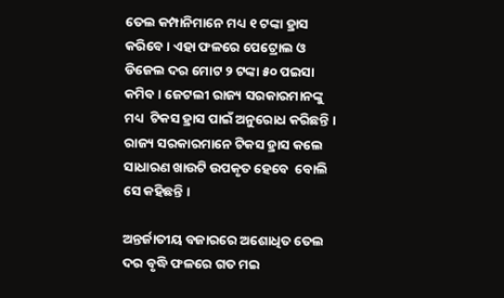ତେଲ କମ୍ପାନିମାନେ ମଧ୍ୟ ୧ ଟଙ୍କା ହ୍ରାସ କରିବେ । ଏହା ଫଳରେ ପେଟ୍ରୋଲ ଓ ଡିଜେଲ ଦର ମୋଟ ୨ ଟଙ୍କା ୫୦ ପଇସା କମିବ । ଜେଟଲୀ ରାଜ୍ୟ ସରକାରମାନଙ୍କୁ ମଧ୍ୟ  ଟିକସ ହ୍ରାସ ପାଇଁ ଅନୁରୋଧ କରିଛନ୍ତି । ରାଜ୍ୟ ସରକାରମାନେ ଟିକସ ହ୍ରାସ କଲେ ସାଧାରଣ ଖାଉଟି ଉପକୃତ ହେବେ  ବୋଲି ସେ କହିଛନ୍ତି ।

ଅନ୍ତର୍ଜାତୀୟ ବଜାରରେ ଅଶୋଧିତ ତେଲ ଦର ବୃଦ୍ଧି ଫଳରେ ଗତ ମଇ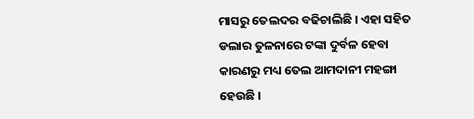ମାସରୁ ତେଲଦର ବଢିଚାଲିଛି । ଏହା ସହିତ ଡଲାର ତୁଳନାରେ ଟଙ୍କା ଦୁର୍ବଳ ହେବା କାରଣରୁ ମଧ୍ୟ ତେଲ ଆମଦାନୀ ମହଙ୍ଗା ହେଉଛି ।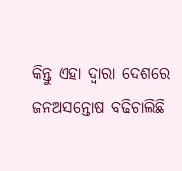କିନ୍ତୁ ଏହା ଦ୍ୱାରା ଦେଶରେ ଜନଅସନ୍ତୋଷ ବଢିଚାଲିଛି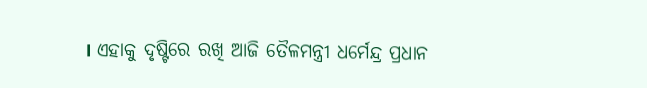। ଏହାକୁ ଦୃଷ୍ଟିରେ ରଖି ଆଜି ତୈଳମନ୍ତ୍ରୀ ଧର୍ମେନ୍ଦ୍ର ପ୍ରଧାନ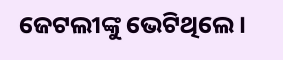ଜେଟଲୀଙ୍କୁ ଭେଟିଥିଲେ ।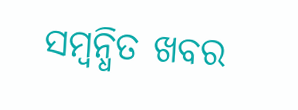ସମ୍ବନ୍ଧିତ ଖବର